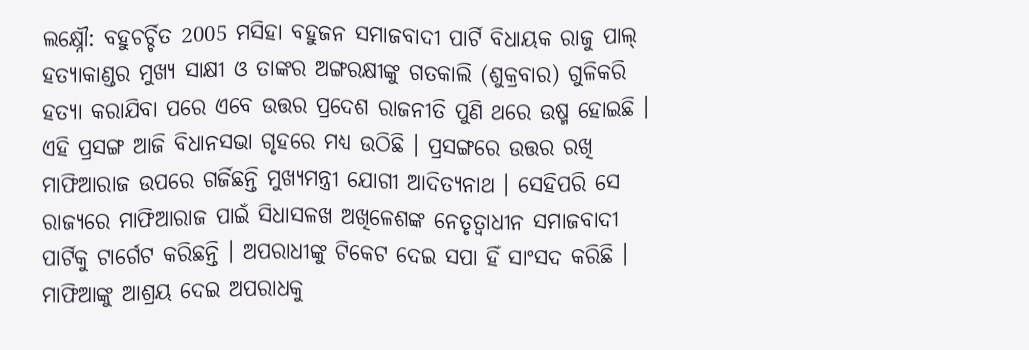ଲକ୍ଷ୍ନୌ: ବହୁଚର୍ଚ୍ଚିତ 2005 ମସିହା ବହୁଜନ ସମାଜବାଦୀ ପାର୍ଟି ବିଧାୟକ ରାଜୁ ପାଲ୍ ହତ୍ୟାକାଣ୍ଡର ମୁଖ୍ୟ ସାକ୍ଷୀ ଓ ତାଙ୍କର ଅଙ୍ଗରକ୍ଷୀଙ୍କୁ ଗତକାଲି (ଶୁକ୍ରବାର) ଗୁଳିକରି ହତ୍ୟା କରାଯିବା ପରେ ଏବେ ଉତ୍ତର ପ୍ରଦେଶ ରାଜନୀତି ପୁଣି ଥରେ ଉଷ୍ମ ହୋଇଛି । ଏହି ପ୍ରସଙ୍ଗ ଆଜି ବିଧାନସଭା ଗୃହରେ ମଧ୍ୟ ଉଠିଛି । ପ୍ରସଙ୍ଗରେ ଉତ୍ତର ରଖି ମାଫିଆରାଜ ଉପରେ ଗର୍ଜିଛନ୍ତି ମୁଖ୍ୟମନ୍ତ୍ରୀ ଯୋଗୀ ଆଦିତ୍ୟନାଥ । ସେହିପରି ସେ ରାଜ୍ୟରେ ମାଫିଆରାଜ ପାଇଁ ସିଧାସଳଖ ଅଖିଳେଶଙ୍କ ନେତୃତ୍ବାଧୀନ ସମାଜବାଦୀ ପାର୍ଟିକୁ ଟାର୍ଗେଟ କରିଛନ୍ତି । ଅପରାଧୀଙ୍କୁ ଟିକେଟ ଦେଇ ସପା ହିଁ ସାଂସଦ କରିଛି । ମାଫିଆଙ୍କୁ ଆଶ୍ରୟ ଦେଇ ଅପରାଧକୁ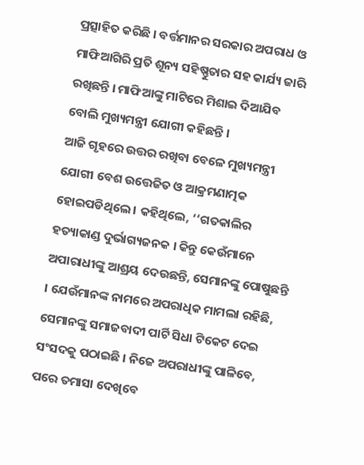ପ୍ରତ୍ସାହିତ କରିଛି । ବର୍ତ୍ତମାନର ସରକାର ଅପରାଧ ଓ ମାଫିଆଗିରି ପ୍ରତି ଶୂନ୍ୟ ସହିଷ୍ଣୁତାର ସହ କାର୍ଯ୍ୟ ଜାରି ରଖିଛନ୍ତି । ମାଫିଆଙ୍କୁ ମାଟିରେ ମିଶାଇ ଦିଆଯିବ ବୋଲି ମୁଖ୍ୟମନ୍ତ୍ରୀ ଯୋଗୀ କହିଛନ୍ତି ।
ଆଜି ଗୃହରେ ଉତ୍ତର ରଖିବା ବେଳେ ମୁଖ୍ୟମନ୍ତ୍ରୀ ଯୋଗୀ ବେଶ ଉତ୍ତେଜିତ ଓ ଆକ୍ରମଣାତ୍ମକ ହୋଇପଡିଥିଲେ । କହିଥିଲେ, ‘‘ଗତକାଲିର ହତ୍ୟାକାଣ୍ଡ ଦୁର୍ଭାଗ୍ୟଜନକ । କିନ୍ତୁ କେଉଁମାନେ ଅପାରାଧୀଙ୍କୁ ଆଶ୍ରୟ ଦେଉଛନ୍ତି, ସେମାନଙ୍କୁ ପୋଷୁଛନ୍ତି । ଯେଉଁମାନଙ୍କ ନାମରେ ଅପରାଧିକ ମାମଲା ରହିଛି, ସେମାନଙ୍କୁ ସମାଜବାଦୀ ପାର୍ଟି ସିଧା ଟିକେଟ ଦେଇ ସଂସଦକୁ ପଠାଇଛି । ନିଜେ ଅପରାଧୀଙ୍କୁ ପାଳିବେ, ପରେ ତମାସା ଦେଖିବେ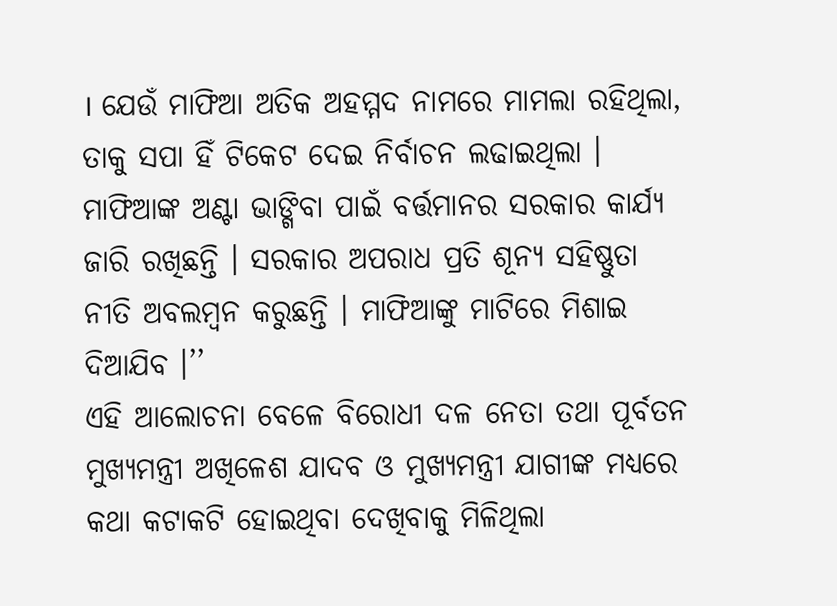। ଯେଉଁ ମାଫିଆ ଅତିକ ଅହମ୍ମଦ ନାମରେ ମାମଲା ରହିଥିଲା, ତାକୁ ସପା ହିଁ ଟିକେଟ ଦେଇ ନିର୍ବାଚନ ଲଢାଇଥିଲା । ମାଫିଆଙ୍କ ଅଣ୍ଟା ଭାଙ୍ଗିବା ପାଇଁ ବର୍ତ୍ତମାନର ସରକାର କାର୍ଯ୍ୟ ଜାରି ରଖିଛନ୍ତି । ସରକାର ଅପରାଧ ପ୍ରତି ଶୂନ୍ୟ ସହିଷ୍ଣୁତା ନୀତି ଅବଲମ୍ବନ କରୁଛନ୍ତି । ମାଫିଆଙ୍କୁ ମାଟିରେ ମିଶାଇ ଦିଆଯିବ ।’’
ଏହି ଆଲୋଚନା ବେଳେ ବିରୋଧୀ ଦଳ ନେତା ତଥା ପୂର୍ବତନ ମୁଖ୍ୟମନ୍ତ୍ରୀ ଅଖିଳେଶ ଯାଦବ ଓ ମୁଖ୍ୟମନ୍ତ୍ରୀ ଯାଗୀଙ୍କ ମଧ୍ୟରେ କଥା କଟାକଟି ହୋଇଥିବା ଦେଖିବାକୁ ମିଳିଥିଲା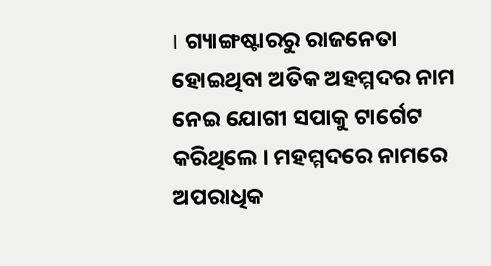। ଗ୍ୟାଙ୍ଗଷ୍ଟାରରୁ ରାଜନେତା ହୋଇଥିବା ଅତିକ ଅହମ୍ମଦର ନାମ ନେଇ ଯୋଗୀ ସପାକୁ ଟାର୍ଗେଟ କରିଥିଲେ । ମହମ୍ମଦରେ ନାମରେ ଅପରାଧିକ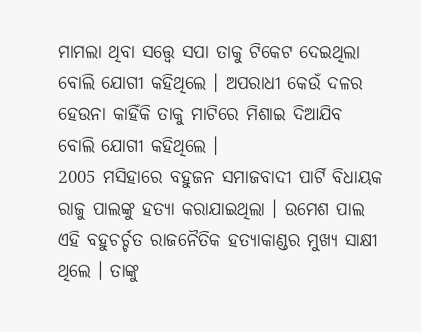ମାମଲା ଥିବା ସତ୍ତ୍ବେ ସପା ତାକୁ ଟିକେଟ ଦେଇଥିଲା ବୋଲି ଯୋଗୀ କହିଥିଲେ । ଅପରାଧୀ କେଉଁ ଦଳର ହେଉନା କାହିଁକି ତାକୁ ମାଟିରେ ମିଶାଇ ଦିଆଯିବ ବୋଲି ଯୋଗୀ କହିଥିଲେ ।
2005 ମସିହାରେ ବହୁଜନ ସମାଜବାଦୀ ପାର୍ଟି ବିଧାୟକ ରାଜୁ ପାଲଙ୍କୁ ହତ୍ୟା କରାଯାଇଥିଲା । ଉମେଶ ପାଲ ଏହି ବହୁଚର୍ଚ୍ଚତ ରାଜନୈତିକ ହତ୍ୟାକାଣ୍ଡର ମୁଖ୍ୟ ସାକ୍ଷୀ ଥିଲେ । ତାଙ୍କୁ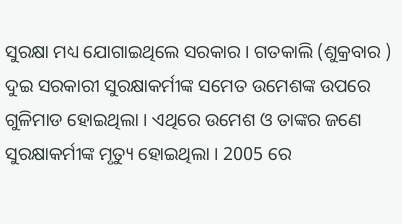ସୁରକ୍ଷା ମଧ୍ୟ ଯୋଗାଇଥିଲେ ସରକାର । ଗତକାଲି (ଶୁକ୍ରବାର ) ଦୁଇ ସରକାରୀ ସୁରକ୍ଷାକର୍ମୀଙ୍କ ସମେତ ଉମେଶଙ୍କ ଉପରେ ଗୁଳିମାଡ ହୋଇଥିଲା । ଏଥିରେ ଉମେଶ ଓ ତାଙ୍କର ଜଣେ ସୁରକ୍ଷାକର୍ମୀଙ୍କ ମୃତ୍ୟୁ ହୋଇଥିଲା । 2005 ରେ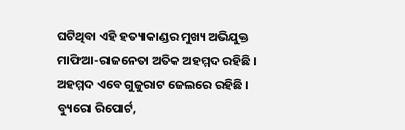ଘଟିଥିବା ଏହି ହତ୍ୟାକାଣ୍ଡର ମୁଖ୍ୟ ଅଭିଯୁକ୍ତ ମାଫିଆ-ରାଜନେତା ଅତିକ ଅହମ୍ମଦ ରହିଛି । ଅହମ୍ମଦ ଏବେ ଗୁଜୁରାଟ ଜେଲରେ ରହିଛି ।
ବ୍ୟୁରୋ ରିପୋର୍ଟ,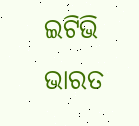ଇଟିଭି ଭାରତ